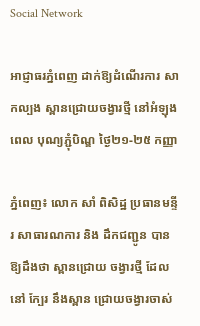Social Network

អាជ្ញាធរភ្នំពេញ ដាក់ឱ្យដំណើរការ សាកល្បង ស្ពានជ្រោយចង្វារថ្មី នៅអំឡុងពេល បុណ្យភ្ជុំបិណ្ឌ ថ្ងៃ២១-២៥ កញ្ញា

ភ្នំពេញ៖ លោក សាំ ពិសិដ្ឋ ប្រធានមន្ទីរ សាធារណការ និង ដឹកជញ្ជូន បានឱ្យដឹងថា ស្ពានជ្រោយ ចង្វារថ្មី ដែលនៅ ក្បែរ នឹងស្ពាន ជ្រោយចង្វារចាស់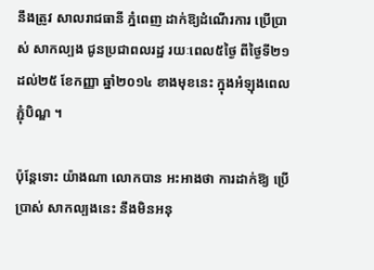នឹងត្រូវ សាលរាជធានី ភ្នំពេញ ដាក់ឱ្យដំណើរការ ប្រើប្រាស់ សាកល្បង ជូនប្រជាពលរដ្ឋ រយៈពេល៥ថ្ងៃ ពីថ្ងៃទី២១ ដល់២៥ ខែកញ្ញា ឆ្នាំ២០១៤ ខាងមុខនេះ ក្នុងអំឡុងពេល ភ្ជុំបិណ្ឌ ។

ប៉ុន្តែទោះ យ៉ាងណា លោកបាន អះអាងថា ការដាក់ឱ្យ ប្រើប្រាស់ សាកល្បងនេះ នឹងមិនអនុ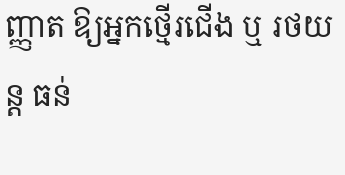ញ្ញាត ឱ្យអ្នកថ្មើរជើង ឬ រថយន្ត ធន់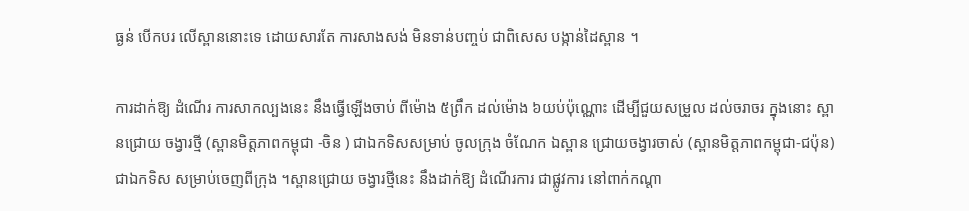ធ្ងន់ បើកបរ លើស្ពាននោះទេ ដោយសារតែ ការសាងសង់ មិនទាន់បញ្ចប់ ជាពិសេស បង្កាន់ដៃស្ពាន ។

ការដាក់ឱ្យ ដំណើរ ការសាកល្បងនេះ នឹងធ្វើឡើងចាប់ ពីម៉ោង ៥ព្រឹក ដល់ម៉ោង ៦យប់ប៉ុណ្ណោះ ដើម្បីជួយសម្រួល ដល់ចរាចរ ក្នុងនោះ ស្ពានជ្រោយ ចង្វារថ្មី (ស្ពានមិត្តភាពកម្ពុជា -ចិន ) ជាឯកទិសសម្រាប់ ចូលក្រុង ចំណែក ឯស្ពាន ជ្រោយចង្វារចាស់ (ស្ពានមិត្តភាពកម្ពុជា-ជប៉ុន) ជាឯកទិស សម្រាប់ចេញពីក្រុង ។ស្ពានជ្រោយ ចង្វារថ្មីនេះ នឹងដាក់ឱ្យ ដំណើរការ ជាផ្លូវការ នៅពាក់កណ្តា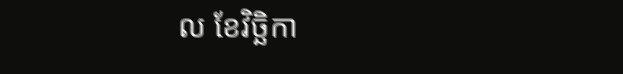ល ខែវិច្ឆិកា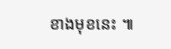ខាងមុខនេះ ៕